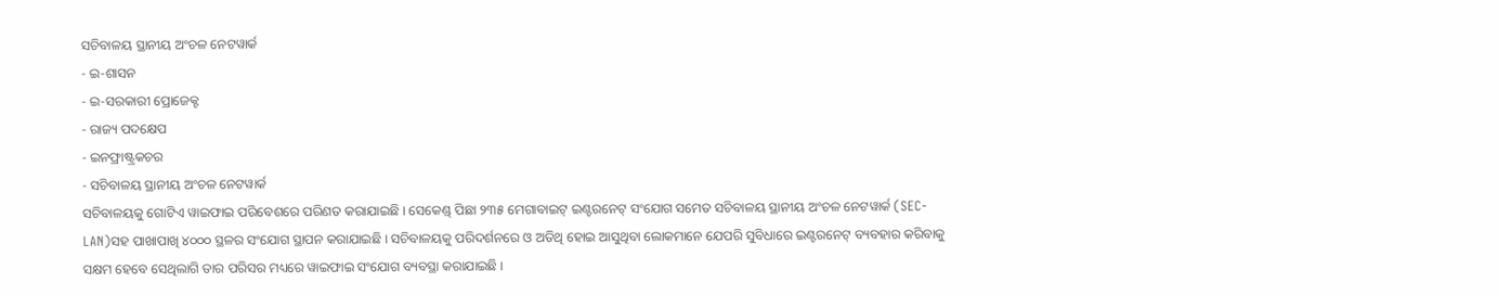ସଚିବାଳୟ ସ୍ଥାନୀୟ ଅଂଚଳ ନେଟୱାର୍କ
- ଇ-ଶାସନ
- ଇ-ସରକାରୀ ପ୍ରୋଜେକ୍ଟ
- ରାଜ୍ୟ ପଦକ୍ଷେପ
- ଇନଫ୍ରାଷ୍ଟ୍ରକଚର
- ସଚିବାଳୟ ସ୍ଥାନୀୟ ଅଂଚଳ ନେଟୱାର୍କ
ସଚିବାଳୟକୁ ଗୋଟିଏ ୱାଇଫାଇ ପରିବେଶରେ ପରିଣତ କରାଯାଇଛି । ସେକେଣ୍ଡ୍ ପିଛା ୨୩୫ ମେଗାବାଇଟ୍ ଇଣ୍ଟରନେଟ୍ ସଂଯୋଗ ସମେତ ସଚିବାଳୟ ସ୍ଥାନୀୟ ଅଂଚଳ ନେଟୱାର୍କ (SEC-LAN)ସହ ପାଖାପାଖି ୪୦୦୦ ସ୍ଥଳର ସଂଯୋଗ ସ୍ଥାପନ କରାଯାଇଛି । ସଚିବାଳୟକୁ ପରିଦର୍ଶନରେ ଓ ଅତିଥି ହୋଇ ଆସୁଥିବା ଲୋକମାନେ ଯେପରି ସୁବିଧାରେ ଇଣ୍ଟରନେଟ୍ ବ୍ୟବହାର କରିବାକୁ ସକ୍ଷମ ହେବେ ସେଥିଲାଗି ତାର ପରିସର ମଧ୍ୟରେ ୱାଇଫାଇ ସଂଯୋଗ ବ୍ୟବସ୍ଥା କରାଯାଇଛି ।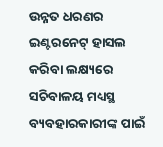ଉନ୍ନତ ଧରଣର ଇଣ୍ଟରନେଟ୍ ହାସଲ କରିବା ଲକ୍ଷ୍ୟରେ ସଚିବାଳୟ ମଧ୍ୟସ୍ଥ ବ୍ୟବହାରକାରୀଙ୍କ ପାଇଁ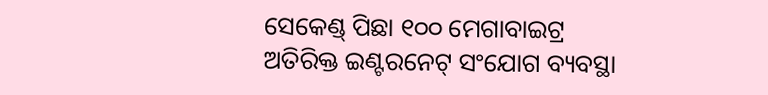ସେକେଣ୍ଡ୍ ପିଛା ୧୦୦ ମେଗାବାଇଟ୍ର ଅତିରିକ୍ତ ଇଣ୍ଟରନେଟ୍ ସଂଯୋଗ ବ୍ୟବସ୍ଥା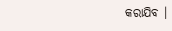କରାଯିବ ।